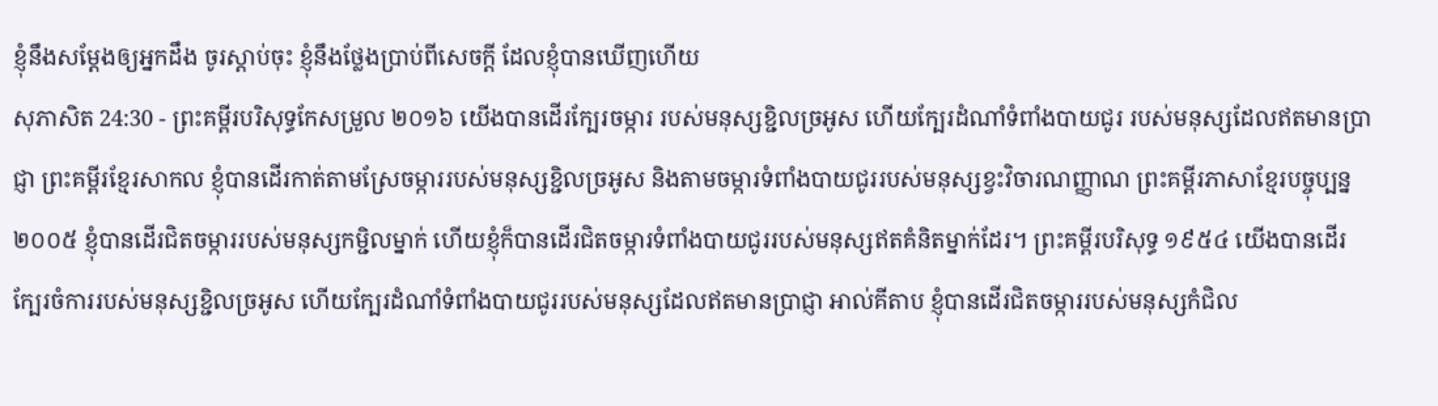ខ្ញុំនឹងសម្ដែងឲ្យអ្នកដឹង ចូរស្តាប់ចុះ ខ្ញុំនឹងថ្លែងប្រាប់ពីសេចក្ដី ដែលខ្ញុំបានឃើញហើយ
សុភាសិត 24:30 - ព្រះគម្ពីរបរិសុទ្ធកែសម្រួល ២០១៦ យើងបានដើរក្បែរចម្ការ របស់មនុស្សខ្ជិលច្រអូស ហើយក្បែរដំណាំទំពាំងបាយជូរ របស់មនុស្សដែលឥតមានប្រាជ្ញា ព្រះគម្ពីរខ្មែរសាកល ខ្ញុំបានដើរកាត់តាមស្រែចម្ការរបស់មនុស្សខ្ជិលច្រអូស និងតាមចម្ការទំពាំងបាយជូររបស់មនុស្សខ្វះវិចារណញ្ញាណ ព្រះគម្ពីរភាសាខ្មែរបច្ចុប្បន្ន ២០០៥ ខ្ញុំបានដើរជិតចម្ការរបស់មនុស្សកម្ជិលម្នាក់ ហើយខ្ញុំក៏បានដើរជិតចម្ការទំពាំងបាយជូររបស់មនុស្សឥតគំនិតម្នាក់ដែរ។ ព្រះគម្ពីរបរិសុទ្ធ ១៩៥៤ យើងបានដើរក្បែរចំការរបស់មនុស្សខ្ជិលច្រអូស ហើយក្បែរដំណាំទំពាំងបាយជូររបស់មនុស្សដែលឥតមានប្រាជ្ញា អាល់គីតាប ខ្ញុំបានដើរជិតចម្ការរបស់មនុស្សកំជិល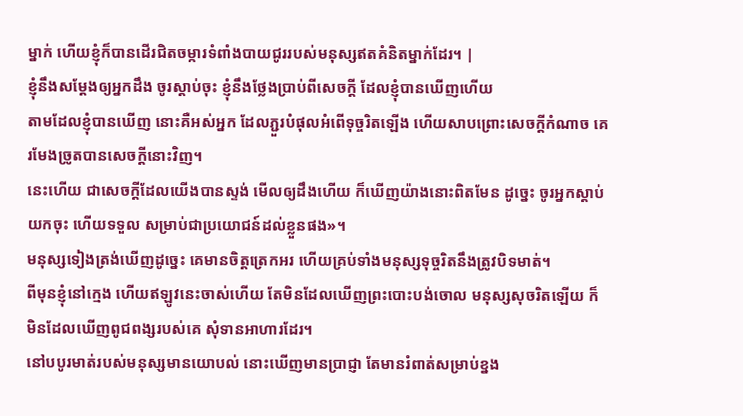ម្នាក់ ហើយខ្ញុំក៏បានដើរជិតចម្ការទំពាំងបាយជូររបស់មនុស្សឥតគំនិតម្នាក់ដែរ។ |
ខ្ញុំនឹងសម្ដែងឲ្យអ្នកដឹង ចូរស្តាប់ចុះ ខ្ញុំនឹងថ្លែងប្រាប់ពីសេចក្ដី ដែលខ្ញុំបានឃើញហើយ
តាមដែលខ្ញុំបានឃើញ នោះគឺអស់អ្នក ដែលភ្ជួរបំផុលអំពើទុច្ចរិតឡើង ហើយសាបព្រោះសេចក្ដីកំណាច គេរមែងច្រូតបានសេចក្ដីនោះវិញ។
នេះហើយ ជាសេចក្ដីដែលយើងបានស្ទង់ មើលឲ្យដឹងហើយ ក៏ឃើញយ៉ាងនោះពិតមែន ដូច្នេះ ចូរអ្នកស្តាប់យកចុះ ហើយទទួល សម្រាប់ជាប្រយោជន៍ដល់ខ្លួនផង»។
មនុស្សទៀងត្រង់ឃើញដូច្នេះ គេមានចិត្តត្រេកអរ ហើយគ្រប់ទាំងមនុស្សទុច្ចរិតនឹងត្រូវបិទមាត់។
ពីមុនខ្ញុំនៅក្មេង ហើយឥឡូវនេះចាស់ហើយ តែមិនដែលឃើញព្រះបោះបង់ចោល មនុស្សសុចរិតឡើយ ក៏មិនដែលឃើញពូជពង្សរបស់គេ សុំទានអាហារដែរ។
នៅបបូរមាត់របស់មនុស្សមានយោបល់ នោះឃើញមានប្រាជ្ញា តែមានរំពាត់សម្រាប់ខ្នង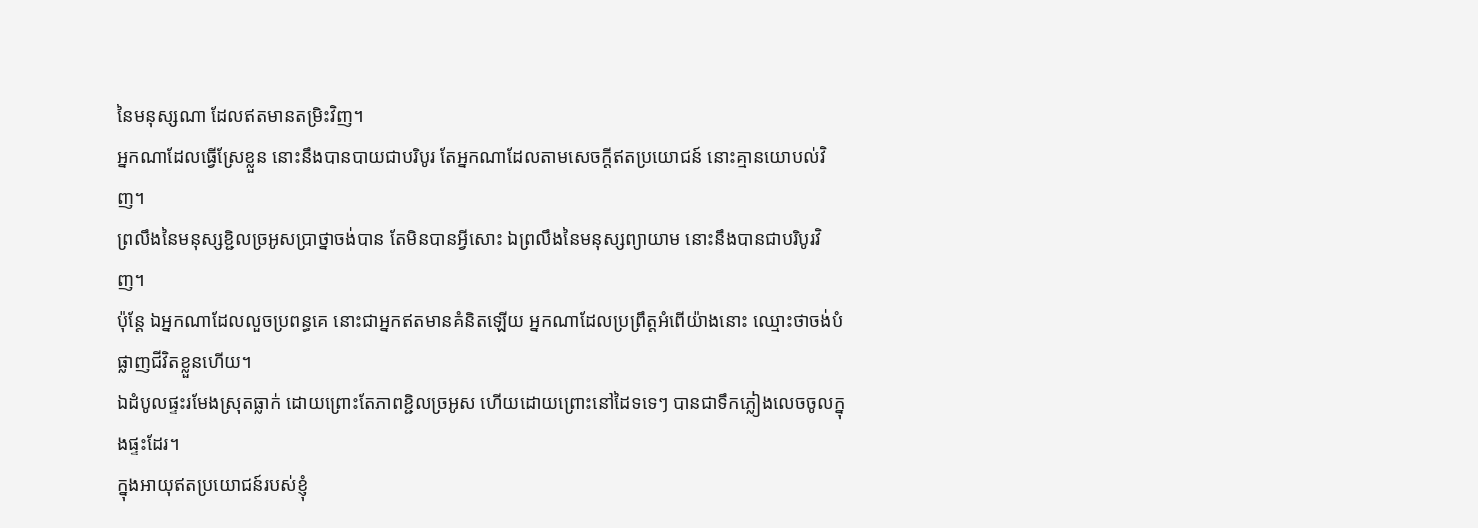នៃមនុស្សណា ដែលឥតមានតម្រិះវិញ។
អ្នកណាដែលធ្វើស្រែខ្លួន នោះនឹងបានបាយជាបរិបូរ តែអ្នកណាដែលតាមសេចក្ដីឥតប្រយោជន៍ នោះគ្មានយោបល់វិញ។
ព្រលឹងនៃមនុស្សខ្ជិលច្រអូសប្រាថ្នាចង់បាន តែមិនបានអ្វីសោះ ឯព្រលឹងនៃមនុស្សព្យាយាម នោះនឹងបានជាបរិបូរវិញ។
ប៉ុន្តែ ឯអ្នកណាដែលលួចប្រពន្ធគេ នោះជាអ្នកឥតមានគំនិតឡើយ អ្នកណាដែលប្រព្រឹត្តអំពើយ៉ាងនោះ ឈ្មោះថាចង់បំផ្លាញជីវិតខ្លួនហើយ។
ឯដំបូលផ្ទះរមែងស្រុតធ្លាក់ ដោយព្រោះតែភាពខ្ជិលច្រអូស ហើយដោយព្រោះនៅដៃទទេៗ បានជាទឹកភ្លៀងលេចចូលក្នុងផ្ទះដែរ។
ក្នុងអាយុឥតប្រយោជន៍របស់ខ្ញុំ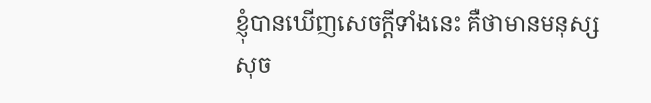ខ្ញុំបានឃើញសេចក្ដីទាំងនេះ គឺថាមានមនុស្សសុច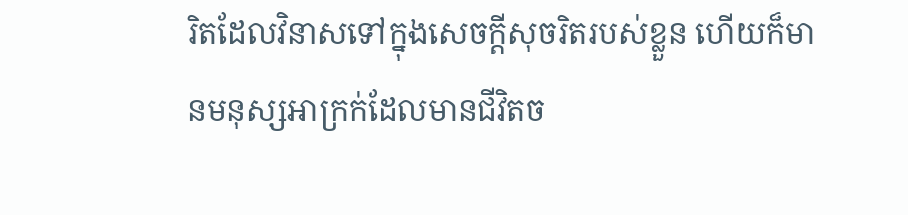រិតដែលវិនាសទៅក្នុងសេចក្ដីសុចរិតរបស់ខ្លួន ហើយក៏មានមនុស្សអាក្រក់ដែលមានជីវិតច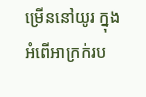ម្រើននៅយូរ ក្នុងអំពើអាក្រក់រប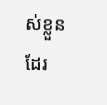ស់ខ្លួនដែរ